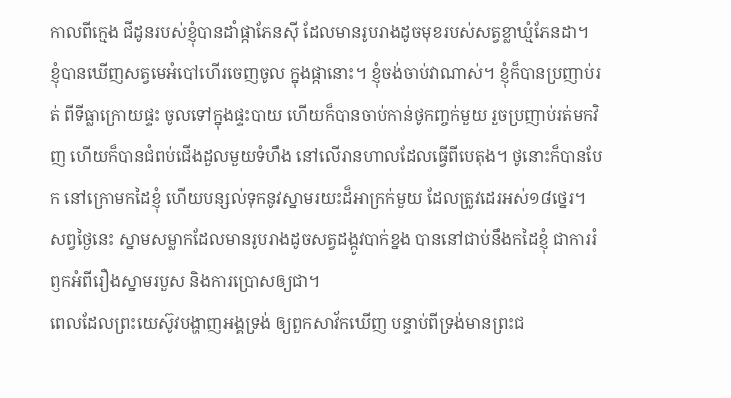កាលពីក្មេង ជីដូនរបស់ខ្ញុំបានដាំផ្កាភែនស៊ី ដែលមានរូបរាងដូចមុខរបស់សត្វខ្លាឃ្មំភែនដា។ ខ្ញុំបានឃើញសត្វមេអំបៅហើរចេញចូល ក្នុងផ្កានោះ។ ខ្ញុំចង់ចាប់វាណាស់។ ខ្ញុំក៏បានប្រញាប់រត់ ពីទីធ្លាក្រោយផ្ទះ ចូលទៅក្នុងផ្ទះបាយ ហើយក៏បានចាប់កាន់ថូកញ្ចក់មួយ រួចប្រញាប់រត់មកវិញ ហើយក៏បានជំពប់ជើងដួលមួយទំហឹង នៅលើរានហាលដែលធ្វើពីបេតុង។ ថូនោះក៏បានបែក នៅក្រោមកដៃខ្ញុំ ហើយបន្សល់ទុកនូវស្នាមរយះដ៏អាក្រក់មួយ ដែលត្រូវដេរអស់១៨ថ្នេរ។ សព្វថ្ងៃនេះ ស្នាមសម្លាកដែលមានរូបរាងដូចសត្វដង្កូវបាក់ខ្នង បាននៅជាប់នឹងកដៃខ្ញុំ ជាការរំឭកអំពីរឿងស្នាមរបួស និងការប្រោសឲ្យជា។
ពេលដែលព្រះយេស៊ូវបង្ហាញអង្គទ្រង់ ឲ្យពួកសាវ័កឃើញ បន្ទាប់ពីទ្រង់មានព្រះជ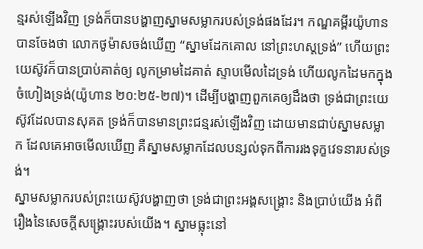ន្មរស់ឡើងវិញ ទ្រង់ក៏បានបង្ហាញស្នាមសម្លាករបស់ទ្រង់ផងដែរ។ កណ្ឌគម្ពីរយ៉ូហានបានចែងថា លោកថូម៉ាសចង់ឃើញ “ស្នាមដែកគោល នៅព្រះហស្តទ្រង់” ហើយព្រះយេស៊ូវក៏បានប្រាប់គាត់ឲ្យ លូកម្រាមដៃគាត់ ស្ទាបមើលដៃទ្រង់ ហើយលូកដៃមកក្នុងចំហៀងទ្រង់(យ៉ូហាន ២០:២៥-២៧)។ ដើម្បីបង្ហាញពួកគេឲ្យដឹងថា ទ្រង់ជាព្រះយេស៊ូវដែលបានសុគត ទ្រង់ក៏បានមានព្រះជន្មរស់ឡើងវិញ ដោយមានជាប់ស្នាមសម្លាក ដែលគេអាចមើលឃើញ គឺស្នាមសម្លាកដែលបន្សល់ទុកពីការរងទុក្ខវេទនារបស់ទ្រង់។
ស្នាមសម្លាករបស់ព្រះយេស៊ូវបង្ហាញថា ទ្រង់ជាព្រះអង្គសង្រ្គោះ និងប្រាប់យើង អំពីរឿងនៃសេចក្តីសង្រ្គោះរបស់យើង។ ស្នាមធ្លុះនៅ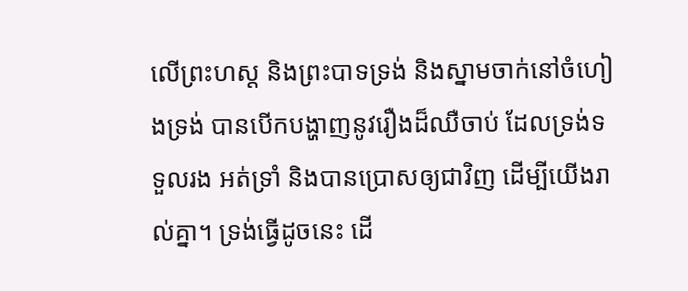លើព្រះហស្ត និងព្រះបាទទ្រង់ និងស្នាមចាក់នៅចំហៀងទ្រង់ បានបើកបង្ហាញនូវរឿងដ៏ឈឺចាប់ ដែលទ្រង់ទទួលរង អត់ទ្រាំ និងបានប្រោសឲ្យជាវិញ ដើម្បីយើងរាល់គ្នា។ ទ្រង់ធ្វើដូចនេះ ដើ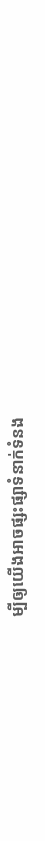ម្បីឲ្យយើងអាចផ្សះផ្សាទំនាក់ទំនង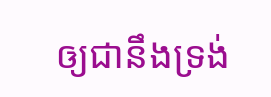ឲ្យជានឹងទ្រង់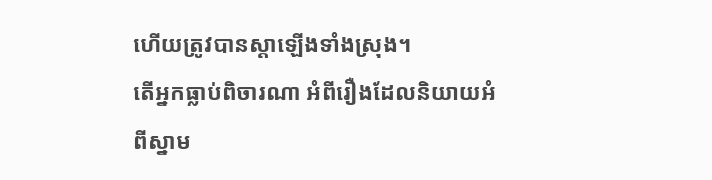ហើយត្រូវបានស្តាឡើងទាំងស្រុង។
តើអ្នកធ្លាប់ពិចារណា អំពីរឿងដែលនិយាយអំពីស្នាម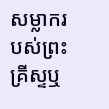សម្លាករបស់ព្រះគ្រីស្ទឬ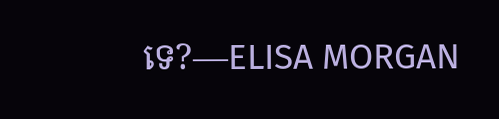ទេ?—ELISA MORGAN